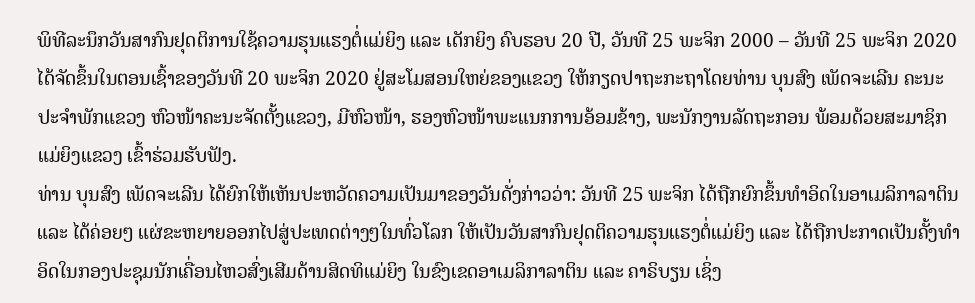ພິທີລະນຶກວັນສາກົນຢຸດຕິການໃຊ້ຄວາມຮຸນແຮງຕໍ່ແມ່ຍິງ ແລະ ເດັກຍິງ ຄົບຮອບ 20 ປີ, ວັນທີ 25 ພະຈິກ 2000 – ວັນທີ 25 ພະຈິກ 2020 ໄດ້ຈັດຂຶ້ນໃນຕອນເຊົ້າຂອງວັນທີ 20 ພະຈິກ 2020 ຢູ່ສະໂມສອນໃຫຍ່ຂອງແຂວງ ໃຫ້ກຽດປາຖະກະຖາໂດຍທ່ານ ບຸນສົງ ເພັດຈະເລີນ ຄະນະປະຈຳພັກແຂວງ ຫົວໜ້າຄະນະຈັດຕັ້ງແຂວງ, ມີຫົວໜ້າ, ຮອງຫົວໜ້າພະແນກການອ້ອມຂ້າງ, ພະນັກງານລັດຖະກອນ ພ້ອມດ້ວຍສະມາຊິກແມ່ຍິງແຂວງ ເຂົ້າຮ່ວມຮັບຟັງ.
ທ່ານ ບຸນສົງ ເພັດຈະເລີນ ໄດ້ຍົກໃຫ້ເຫັນປະຫວັດຄວາມເປັນມາຂອງວັນດັ່ງກ່າວວ່າ: ວັນທີ 25 ພະຈິກ ໄດ້ຖືກຍົກຂຶ້ນທຳອິດໃນອາເມລິກາລາຕິນ ແລະ ໄດ້ຄ່ອຍໆ ແຜ່ຂະຫຍາຍອອກໄປສູ່ປະເທດຕ່າງໆໃນທົ່ວໂລກ ໃຫ້ເປັນວັນສາກົນຢຸດຕິຄວາມຮຸນແຮງຕໍ່ແມ່ຍິງ ແລະ ໄດ້ຖືກປະກາດເປັນຄັ້ງທຳອິດໃນກອງປະຊຸມນັກເຄື່ອນໄຫວສົ່ງເສີມດ້ານສິດທິແມ່ຍິງ ໃນຂົງເຂດອາເມລິກາລາຕິນ ແລະ ຄາຣິບຽນ ເຊິ່ງ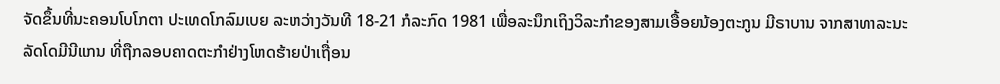ຈັດຂຶ້ນທີ່ນະຄອນໂບໂກຕາ ປະເທດໂກລົມເບຍ ລະຫວ່າງວັນທີ 18-21 ກໍລະກົດ 1981 ເພື່ອລະນຶກເຖິງວິລະກຳຂອງສາມເອື້ອຍນ້ອງຕະກູນ ມີຣາບານ ຈາກສາທາລະນະລັດໂດມີນີແກນ ທີ່ຖືກລອບຄາດຕະກຳຢ່າງໂຫດຮ້າຍປ່າເຖື່ອນ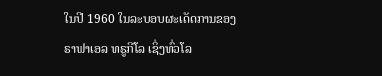ໃນປີ 1960 ໃນລະບອບຜະເດັດການຂອງ ຣາຟາເອລ ທຣູກີໂລ ເຊິ່ງທົ່ວໂລ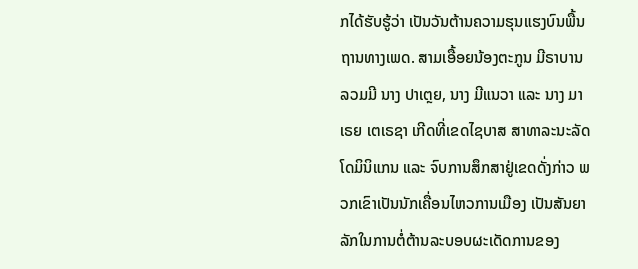ກໄດ້ຮັບຮູ້ວ່າ ເປັນວັນຕ້ານຄວາມຮຸນແຮງບົນພື້ນຖານທາງເພດ. ສາມເອື້ອຍນ້ອງຕະກູນ ມີຣາບານ ລວມມີ ນາງ ປາເຕຼຍ, ນາງ ມີແນວາ ແລະ ນາງ ມາເຣຍ ເຕເຣຊາ ເກີດທີ່ເຂດໄຊບາສ ສາທາລະນະລັດໂດມິນິແກນ ແລະ ຈົບການສຶກສາຢູ່ເຂດດັ່ງກ່າວ ພວກເຂົາເປັນນັກເຄື່ອນໄຫວການເມືອງ ເປັນສັນຍາລັກໃນການຕໍ່ຕ້ານລະບອບຜະເດັດການຂອງ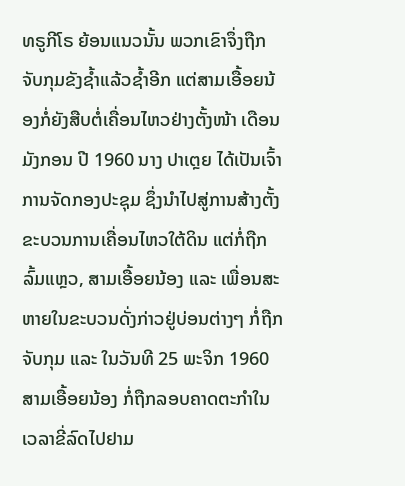ທຣູກີໂຣ ຍ້ອນແນວນັ້ນ ພວກເຂົາຈຶ່ງຖືກຈັບກຸມຂັງຊ້ຳແລ້ວຊ້ຳອີກ ແຕ່ສາມເອື້ອຍນ້ອງກໍ່ຍັງສືບຕໍ່ເຄື່ອນໄຫວຢ່າງຕັ້ງໜ້າ ເດືອນມັງກອນ ປີ 1960 ນາງ ປາເຕຼຍ ໄດ້ເປັນເຈົ້າການຈັດກອງປະຊຸມ ຊຶ່ງນຳໄປສູ່ການສ້າງຕັ້ງຂະບວນການເຄື່ອນໄຫວໃຕ້ດິນ ແຕ່ກໍ່ຖືກລົ້ມແຫຼວ, ສາມເອື້ອຍນ້ອງ ແລະ ເພື່ອນສະຫາຍໃນຂະບວນດັ່ງກ່າວຢູ່ບ່ອນຕ່າງໆ ກໍ່ຖືກຈັບກຸມ ແລະ ໃນວັນທີ 25 ພະຈິກ 1960 ສາມເອື້ອຍນ້ອງ ກໍ່ຖືກລອບຄາດຕະກຳໃນເວລາຂີ່ລົດໄປຢາມ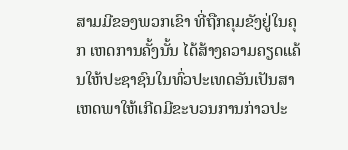ສາມມີຂອງພວກເຂົາ ທີ່ຖືກຄຸມຂັງຢູ່ໃນຄຸກ ເຫດການຄັ້ງນັ້ນ ໄດ້ສ້າງຄວາມຄຽດແຄ້ນໃຫ້ປະຊາຊົນໃນທົ່ວປະເທດອັນເປັນສາເຫດພາໃຫ້ເກີດມີຂະບວນການກ່າວປະ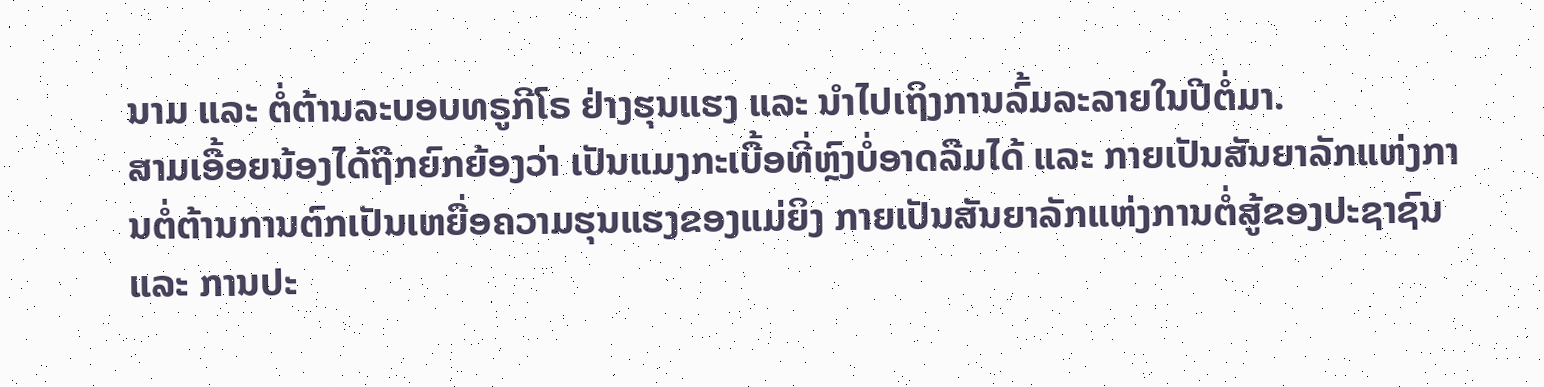ນາມ ແລະ ຕໍ່ຕ້ານລະບອບທຣູກີໂຣ ຢ່າງຮຸນແຮງ ແລະ ນຳໄປເຖິງການລົ້ມລະລາຍໃນປີຕໍ່ມາ.
ສາມເອື້ອຍນ້ອງໄດ້ຖືກຍົກຍ້ອງວ່າ ເປັນແມງກະເບື້ອທີ່ຫຼົງບໍ່ອາດລືມໄດ້ ແລະ ກາຍເປັນສັນຍາລັກແຫ່ງການຕໍ່ຕ້ານການຕົກເປັນເຫຍື່ອຄວາມຮຸນແຮງຂອງແມ່ຍິງ ກາຍເປັນສັນຍາລັກແຫ່ງການຕໍ່ສູ້ຂອງປະຊາຊົນ ແລະ ການປະ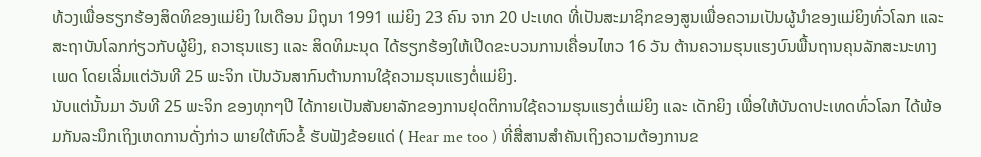ທ້ວງເພື່ອຮຽກຮ້ອງສິດທິຂອງແມ່ຍິງ ໃນເດືອນ ມິຖຸນາ 1991 ແມ່ຍິງ 23 ຄົນ ຈາກ 20 ປະເທດ ທີ່ເປັນສະມາຊິກຂອງສູນເພື່ອຄວາມເປັນຜູ້ນຳຂອງແມ່ຍິງທົ່ວໂລກ ແລະ ສະຖາບັນໂລກກ່ຽວກັບຜູ້ຍິງ, ຄວາຮຸນແຮງ ແລະ ສິດທິມະນຸດ ໄດ້ຮຽກຮ້ອງໃຫ້ເປີດຂະບວນການເຄື່ອນໄຫວ 16 ວັນ ຕ້ານຄວາມຮຸນແຮງບົນພື້ນຖານຄຸນລັກສະນະທາງເພດ ໂດຍເລີ່ມແຕ່ວັນທີ 25 ພະຈິກ ເປັນວັນສາກົນຕ້ານການໃຊ້ຄວາມຮຸນແຮງຕໍ່ແມ່ຍິງ.
ນັບແຕ່ນັ້ນມາ ວັນທີ 25 ພະຈິກ ຂອງທຸກໆປີ ໄດ້ກາຍເປັນສັນຍາລັກຂອງການຢຸດຕິການໃຊ້ຄວາມຮຸນແຮງຕໍ່ແມ່ຍິງ ແລະ ເດັກຍິງ ເພື່ອໃຫ້ບັນດາປະເທດທົ່ວໂລກ ໄດ້ພ້ອມກັນລະນຶກເຖິງເຫດການດັ່ງກ່າວ ພາຍໃຕ້ຫົວຂໍ້ ຮັບຟັງຂ້ອຍແດ່ ( Hear me too ) ທີ່ສື່ສານສຳຄັນເຖິງຄວາມຕ້ອງການຂ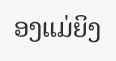ອງແມ່ຍິງ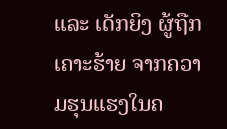ແລະ ເດັກຍິງ ຜູ້ຖືກເຄາະຮ້າຍ ຈາກຄວາມຮຸນແຮງໃນຄ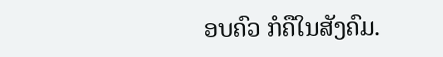ອບຄົວ ກໍຄືໃນສັງຄົມ.